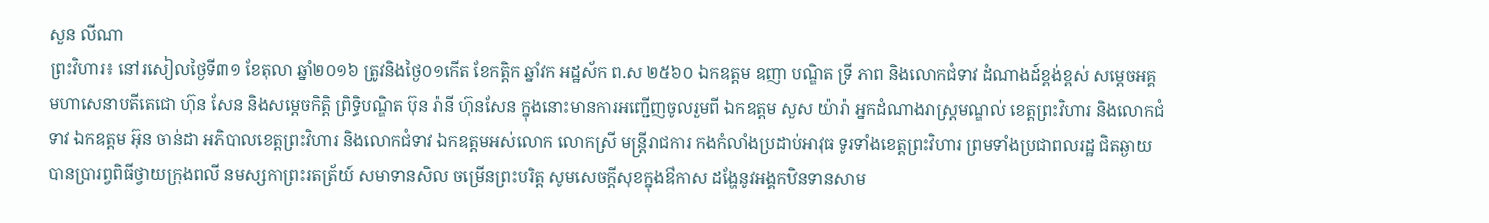សួន លីណា
ព្រះវិហារ៖ នៅរសៀលថ្ងៃទី៣១ ខែតុលា ឆ្នាំ២០១៦ ត្រូវនិងថ្ងៃ០១កើត ខែកត្តិក ឆ្នាំវក អដ្ឋស័ក ព.ស ២៥៦០ ឯកឧត្តម ឧញា បណ្ឌិត ទ្រី ភាព និងលោកជំទាវ ដំណាងដ៍ខ្ពង់ខ្ពស់ សម្តេចអគ្គមហាសេនាបតីតេជោ ហ៊ុន សែន និងសម្តេចកិត្តិ ព្រិទ្ធិបណ្ឌិត ប៊ុន រ៉ានី ហ៊ុនសែន ក្នុងនោះមានការអញ្ជើញចូលរួមពី ឯកឧត្តម សួស យ៉ារ៉ា អ្នកដំណាងរាស្ត្រមណ្ឌល់ ខេត្តព្រះវិហារ និងលោកជំទាវ ឯកឧត្តម អ៊ុន ចាន់ដា អភិបាលខេត្តព្រះវិហារ និងលោកជំទាវ ឯកឧត្តមអស់លោក លោកស្រី មន្ត្រីរាជការ កងកំលាំងប្រដាប់អាវុធ ទូរទាំងខេត្តព្រះវិហារ ព្រមទាំងប្រជាពលរដ្ឋ ជិតឆ្ងាយ បានប្រារព្វពិធីថ្វាយក្រុងពលី នមស្សកាព្រះរតត្រ័យ៍ សមាទានសិល ចម្រើនព្រះបរិត្ត សូមសេចក្តីសុខក្នុងឳកាស ដង្ហែនូវអង្គកឋិនទានសាម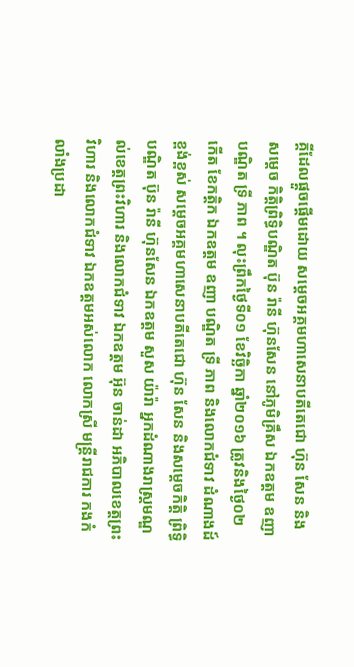គ្គីដែលផ្តួចផ្តើមដោយ សម្តេចអគ្គមហាសេនាបតីតេជោ ហ៊ុន សែន និងសម្តេច កិត្តិព្រិទ្ធិបណ្ឌិត ប៊ុន រ៉ានី ហ៊ុនសែន នៅភូមិគ្រឹស ឯកឧត្តម ឧញា បណ្ឌិត ទ្រី ភាព ។ លុះព្រឹកថ្ងៃទី០១ ខែវិច្ឆិកា ឆ្នាំ២០១៦ ត្រូវនិងថ្ងៃ០២ កើត ខែកត្តិក ឯកឧត្តម ឧញា បណ្ឌិត ទ្រី ភាព និងលោកជំទាវ ដំណាងដ៍ខ្ពង់ខ្ពស់ សម្តេចអគ្គមហាសេនាបតីតេជោ ហ៊ុន សែន និងសម្តេចកិត្តិ ព្រិទ្ធិបណ្ឌិត ប៊ុន រ៉ានី ហ៊ុនសែន ឯកឧត្តម សួស យ៉ារ៉ា អ្នកដំណាងរាស្ត្រមណ្ឌល់ខេត្តព្រះវិហារ និងលោកជំទាវ ឯកឧត្តម អ៊ុន ចាន់ដា អភិបាលខេត្តព្រះវិហារ និងលោកជំទាវ ឯកឧត្តមអស់លោក លោកស្រី មន្ត្រីរាជការ កងកំលាំងប្រដា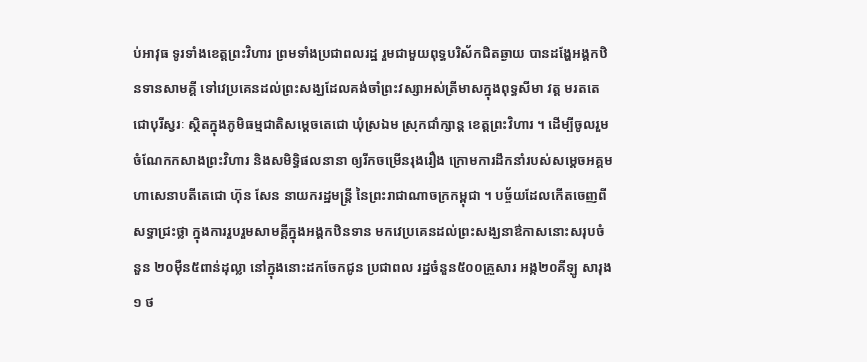ប់អាវុធ ទូរទាំងខេត្តព្រះវិហារ ព្រមទាំងប្រជាពលរដ្ឋ រួមជាមួយពុទ្ធបរិស័កជិតឆ្ងាយ បានដង្ហែអង្គកឋិនទានសាមគ្គី ទៅវេប្រគេនដល់ព្រះសង្ឃដែលគង់ចាំព្រះវស្សាអស់ត្រីមាសក្នុងពុទ្ធសីមា វត្ត មរតតេជោបុរីស្វរៈ ស្ថិតក្នុងភូមិធម្មជាតិសម្តេចតេជោ ឃុំស្រឯម ស្រុកជាំក្សាន្ត ខេត្តព្រះវិហារ ។ ដើម្បីចូលរួមចំណែកកសាងព្រះវិហារ និងសមិទ្ធិផលនានា ឲ្យរីកចម្រើនរុងរឿង ក្រោមការដឹកនាំរបស់សម្តេចអគ្គមហាសេនាបតីតេជោ ហ៊ុន សែន នាយករដ្ឋមន្ត្រី នៃព្រះរាជាណាចក្រកម្ពុជា ។ បច្ច័យដែលកើតចេញពីសទ្ធាជ្រះថ្លា ក្នុងការរួបរួមសាមគ្គីក្នុងអង្គកឋិនទាន មកវេប្រគេនដល់ព្រះសង្ឃនាឳកាសនោះសរុបចំនួន ២០ម៉ឺន៥ពាន់ដុល្លា នៅក្នុងនោះដកចែកជូន ប្រជាពល រដ្ឋចំនួន៥០០គ្រួសារ អង្ក២០គីឡូ សារុង១ ថ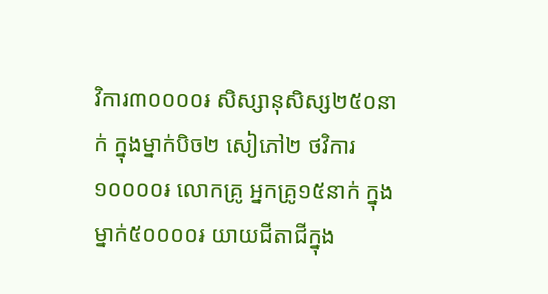វិការ៣០០០០៛ សិស្សានុសិស្ស២៥០នាក់ ក្នុងម្នាក់បិច២ សៀភៅ២ ថវិការ១០០០០៛ លោកគ្រូ អ្នកគ្រូ១៥នាក់ ក្នុងម្នាក់៥០០០០៛ យាយជីតាជីក្នុង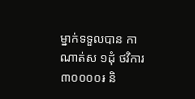ម្នាក់ទទួលបាន កាណាត់ស ១ដុំ ថវិការ៣០០០០៛ និ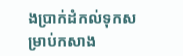ងប្រាក់ដំកល់ទុកសម្រាប់កសាង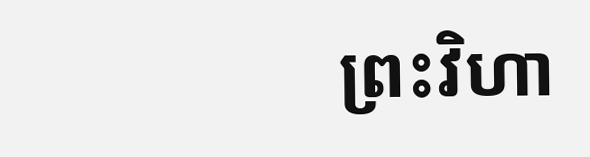ព្រះវិហា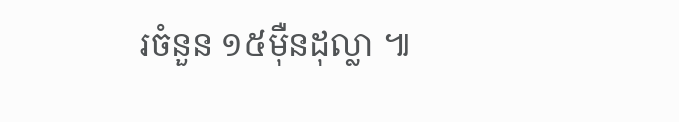រចំនួន ១៥ម៉ឺនដុល្លា ៕